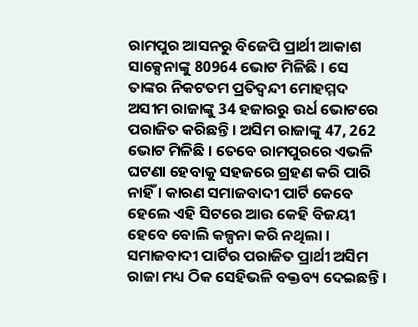ରାମପୁର ଆସନରୁ ବିଜେପି ପ୍ରାର୍ଥୀ ଆକାଶ ସାକ୍ସେନାଙ୍କୁ 80964 ଭୋଟ ମିଳିଛି । ସେ ତାଙ୍କର ନିକଟତମ ପ୍ରତିଦ୍ୱନ୍ଦୀ ମୋହମ୍ମଦ ଅସୀମ ରାଜାଙ୍କୁ 34 ହଜାରରୁ ଉର୍ଧ ଭୋଟରେ ପରାଜିତ କରିଛନ୍ତି । ଅସିମ ରାଜାଙ୍କୁ 47, 262 ଭୋଟ ମିଳିଛି । ତେବେ ରାମପୁରରେ ଏଭଳି ଘଟଣା ହେବାକୁ ସହଜରେ ଗ୍ରହଣ କରି ପାରି ନାହିଁ । କାରଣ ସମାଜବାଦୀ ପାର୍ଟି କେବେ ହେଲେ ଏହି ସିଟରେ ଆଉ କେହି ବିଜୟୀ ହେବେ ବୋଲି କଳ୍ପନା କରି ନଥିଲା ।
ସମାଜବାଦୀ ପାର୍ଟିର ପରାଜିତ ପ୍ରାର୍ଥୀ ଅସିମ ରାଜା ମଧ୍ୟ ଠିକ ସେହିଭଳି ବକ୍ତବ୍ୟ ଦେଇଛନ୍ତି ।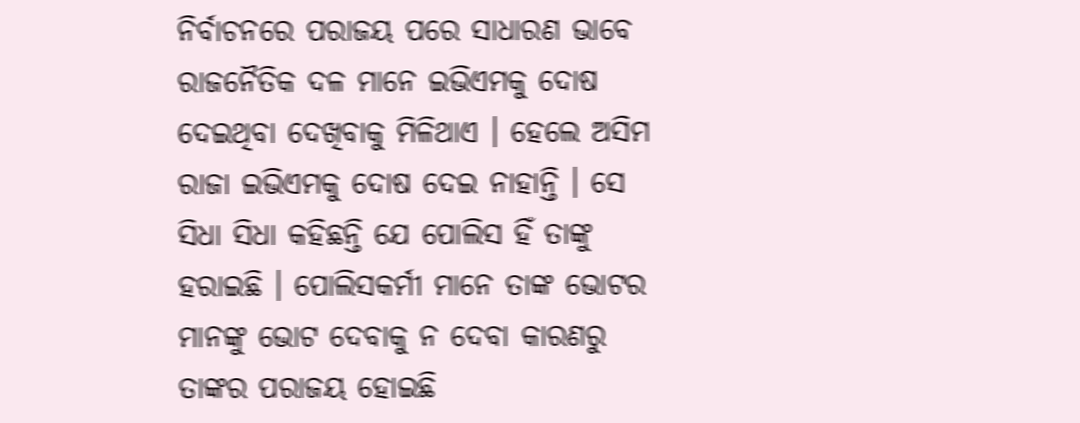ନିର୍ବାଚନରେ ପରାଜୟ ପରେ ସାଧାରଣ ଭାବେ ରାଜନୈତିକ ଦଳ ମାନେ ଇଭିଏମକୁ ଦୋଷ ଦେଇଥିବା ଦେଖିବାକୁ ମିଳିଥାଏ । ହେଲେ ଅସିମ ରାଜା ଇଭିଏମକୁ ଦୋଷ ଦେଇ ନାହାନ୍ତି । ସେ ସିଧା ସିଧା କହିଛନ୍ତି ଯେ ପୋଲିସ ହିଁ ତାଙ୍କୁ ହରାଇଛି । ପୋଲିସକର୍ମୀ ମାନେ ତାଙ୍କ ଭୋଟର ମାନଙ୍କୁ ଭୋଟ ଦେବାକୁ ନ ଦେବା କାରଣରୁ ତାଙ୍କର ପରାଜୟ ହୋଇଛି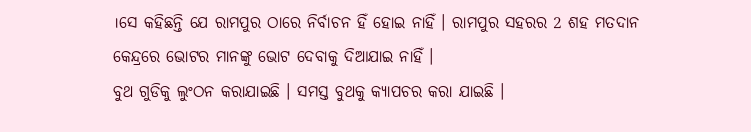।ସେ କହିଛନ୍ତି ଯେ ରାମପୁର ଠାରେ ନିର୍ବାଚନ ହିଁ ହୋଇ ନାହିଁ । ରାମପୁର ସହରର 2 ଶହ ମତଦାନ କେନ୍ଦ୍ରରେ ଭୋଟର ମାନଙ୍କୁ ଭୋଟ ଦେବାକୁ ଦିଆଯାଇ ନାହିଁ ।
ବୁଥ ଗୁଡିକୁ ଲୁଂଠନ କରାଯାଇଛି । ସମସ୍ତ ବୁଥକୁ କ୍ୟାପଚର କରା ଯାଇଛି ।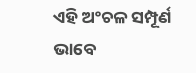ଏହି ଅଂଚଳ ସମ୍ପୂର୍ଣ ଭାବେ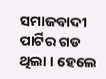ସମାଜବାଦୀ ପାର୍ଟିର ଗଡ ଥିଲା । ହେଲେ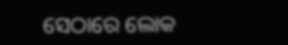ସେଠାରେ ଲୋକ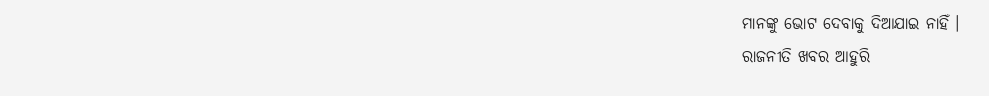ମାନଙ୍କୁ ଭୋଟ ଦେବାକୁ ଦିଆଯାଇ ନାହିଁ ।
ରାଜନୀତି ଖବର ଆହୁରି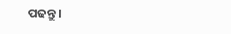ପଢନ୍ତୁ ।